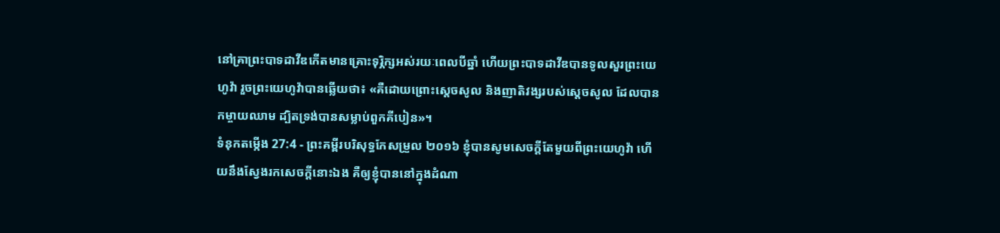នៅគ្រាព្រះបាទដាវីឌកើតមានគ្រោះទុរ្ភិក្សអស់រយៈពេលបីឆ្នាំ ហើយព្រះបាទដាវីឌបានទូលសួរព្រះយេហូវ៉ា រួចព្រះយេហូវ៉ាបានឆ្លើយថា៖ «គឺដោយព្រោះស្តេចសូល និងញាតិវង្សរបស់ស្ដេចសូល ដែលបានកម្ចាយឈាម ដ្បិតទ្រង់បានសម្លាប់ពួកគីបៀន»។
ទំនុកតម្កើង 27:4 - ព្រះគម្ពីរបរិសុទ្ធកែសម្រួល ២០១៦ ខ្ញុំបានសូមសេចក្ដីតែមួយពីព្រះយេហូវ៉ា ហើយនឹងស្វែងរកសេចក្ដីនោះឯង គឺឲ្យខ្ញុំបាននៅក្នុងដំណា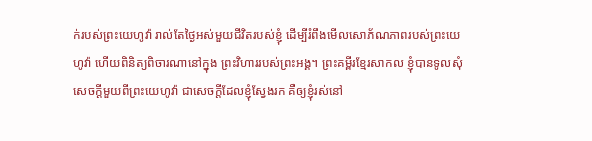ក់របស់ព្រះយេហូវ៉ា រាល់តែថ្ងៃអស់មួយជីវិតរបស់ខ្ញុំ ដើម្បីរំពឹងមើលសោភ័ណភាពរបស់ព្រះយេហូវ៉ា ហើយពិនិត្យពិចារណានៅក្នុង ព្រះវិហាររបស់ព្រះអង្គ។ ព្រះគម្ពីរខ្មែរសាកល ខ្ញុំបានទូលសុំសេចក្ដីមួយពីព្រះយេហូវ៉ា ជាសេចក្ដីដែលខ្ញុំស្វែងរក គឺឲ្យខ្ញុំរស់នៅ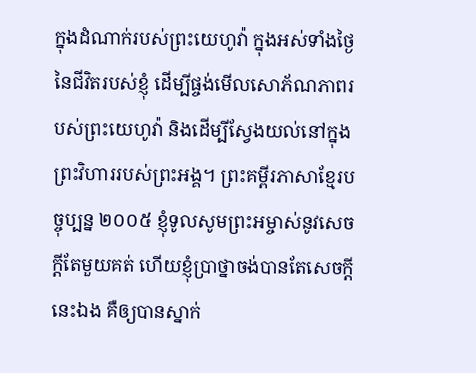ក្នុងដំណាក់របស់ព្រះយេហូវ៉ា ក្នុងអស់ទាំងថ្ងៃនៃជីវិតរបស់ខ្ញុំ ដើម្បីផ្ចង់មើលសោភ័ណភាពរបស់ព្រះយេហូវ៉ា និងដើម្បីស្វែងយល់នៅក្នុងព្រះវិហាររបស់ព្រះអង្គ។ ព្រះគម្ពីរភាសាខ្មែរបច្ចុប្បន្ន ២០០៥ ខ្ញុំទូលសូមព្រះអម្ចាស់នូវសេចក្ដីតែមួយគត់ ហើយខ្ញុំប្រាថ្នាចង់បានតែសេចក្ដីនេះឯង គឺឲ្យបានស្នាក់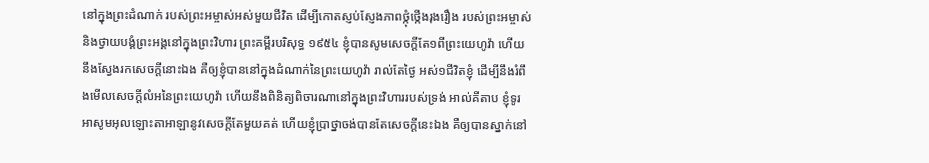នៅក្នុងព្រះដំណាក់ របស់ព្រះអម្ចាស់អស់មួយជីវិត ដើម្បីកោតស្ញប់ស្ញែងភាពថ្កុំថ្កើងរុងរឿង របស់ព្រះអម្ចាស់ និងថ្វាយបង្គំព្រះអង្គនៅក្នុងព្រះវិហារ ព្រះគម្ពីរបរិសុទ្ធ ១៩៥៤ ខ្ញុំបានសូមសេចក្ដីតែ១ពីព្រះយេហូវ៉ា ហើយនឹងស្វែងរកសេចក្ដីនោះឯង គឺឲ្យខ្ញុំបាននៅក្នុងដំណាក់នៃព្រះយេហូវ៉ា រាល់តែថ្ងៃ អស់១ជីវិតខ្ញុំ ដើម្បីនឹងរំពឹងមើលសេចក្ដីលំអនៃព្រះយេហូវ៉ា ហើយនឹងពិនិត្យពិចារណានៅក្នុងព្រះវិហាររបស់ទ្រង់ អាល់គីតាប ខ្ញុំទូរអាសូមអុលឡោះតាអាឡានូវសេចក្ដីតែមួយគត់ ហើយខ្ញុំប្រាថ្នាចង់បានតែសេចក្ដីនេះឯង គឺឲ្យបានស្នាក់នៅ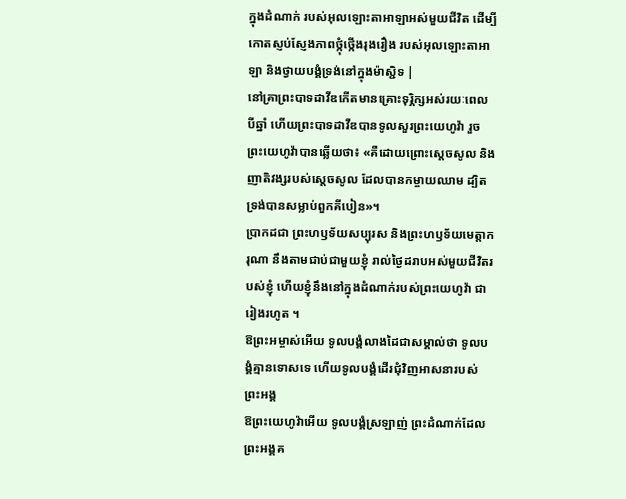ក្នុងដំណាក់ របស់អុលឡោះតាអាឡាអស់មួយជីវិត ដើម្បីកោតស្ញប់ស្ញែងភាពថ្កុំថ្កើងរុងរឿង របស់អុលឡោះតាអាឡា និងថ្វាយបង្គំទ្រង់នៅក្នុងម៉ាស្ជិទ |
នៅគ្រាព្រះបាទដាវីឌកើតមានគ្រោះទុរ្ភិក្សអស់រយៈពេលបីឆ្នាំ ហើយព្រះបាទដាវីឌបានទូលសួរព្រះយេហូវ៉ា រួចព្រះយេហូវ៉ាបានឆ្លើយថា៖ «គឺដោយព្រោះស្តេចសូល និងញាតិវង្សរបស់ស្ដេចសូល ដែលបានកម្ចាយឈាម ដ្បិតទ្រង់បានសម្លាប់ពួកគីបៀន»។
ប្រាកដជា ព្រះហឫទ័យសប្បុរស និងព្រះហឫទ័យមេត្តាករុណា នឹងតាមជាប់ជាមួយខ្ញុំ រាល់ថ្ងៃដរាបអស់មួយជីវិតរបស់ខ្ញុំ ហើយខ្ញុំនឹងនៅក្នុងដំណាក់របស់ព្រះយេហូវ៉ា ជារៀងរហូត ។
ឱព្រះអម្ចាស់អើយ ទូលបង្គំលាងដៃជាសម្គាល់ថា ទូលបង្គំគ្មានទោសទេ ហើយទូលបង្គំដើរជុំវិញអាសនារបស់ព្រះអង្គ
ឱព្រះយេហូវ៉ាអើយ ទូលបង្គំស្រឡាញ់ ព្រះដំណាក់ដែលព្រះអង្គគ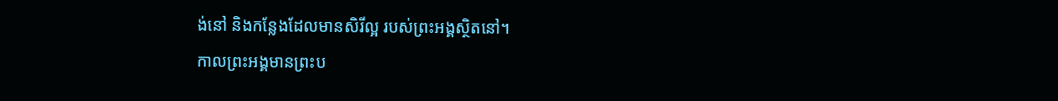ង់នៅ និងកន្លែងដែលមានសិរីល្អ របស់ព្រះអង្គស្ថិតនៅ។
កាលព្រះអង្គមានព្រះប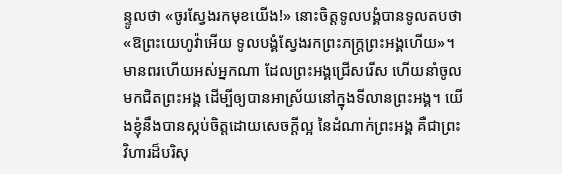ន្ទូលថា «ចូរស្វែងរកមុខយើង!» នោះចិត្តទូលបង្គំបានទូលតបថា «ឱព្រះយេហូវ៉ាអើយ ទូលបង្គំស្វែងរកព្រះភក្ត្រព្រះអង្គហើយ»។
មានពរហើយអស់អ្នកណា ដែលព្រះអង្គជ្រើសរើស ហើយនាំចូលមកជិតព្រះអង្គ ដើម្បីឲ្យបានអាស្រ័យនៅក្នុងទីលានព្រះអង្គ។ យើងខ្ញុំនឹងបានស្កប់ចិត្តដោយសេចក្ដីល្អ នៃដំណាក់ព្រះអង្គ គឺជាព្រះវិហារដ៏បរិសុ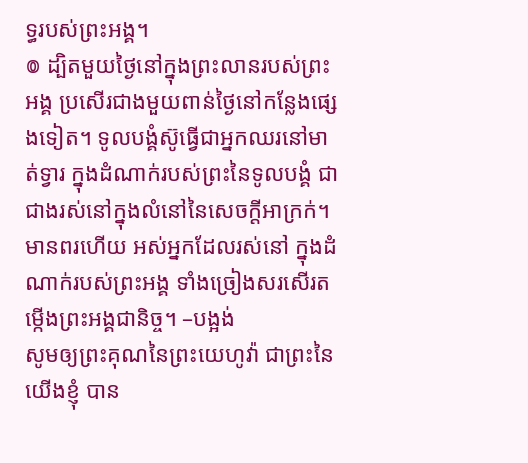ទ្ធរបស់ព្រះអង្គ។
៙ ដ្បិតមួយថ្ងៃនៅក្នុងព្រះលានរបស់ព្រះអង្គ ប្រសើរជាងមួយពាន់ថ្ងៃនៅកន្លែងផ្សេងទៀត។ ទូលបង្គំស៊ូធ្វើជាអ្នកឈរនៅមាត់ទ្វារ ក្នុងដំណាក់របស់ព្រះនៃទូលបង្គំ ជាជាងរស់នៅក្នុងលំនៅនៃសេចក្ដីអាក្រក់។
មានពរហើយ អស់អ្នកដែលរស់នៅ ក្នុងដំណាក់របស់ព្រះអង្គ ទាំងច្រៀងសរសើរតម្កើងព្រះអង្គជានិច្ច។ –បង្អង់
សូមឲ្យព្រះគុណនៃព្រះយេហូវ៉ា ជាព្រះនៃយើងខ្ញុំ បាន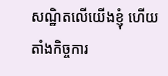សណ្ឋិតលើយើងខ្ញុំ ហើយតាំងកិច្ចការ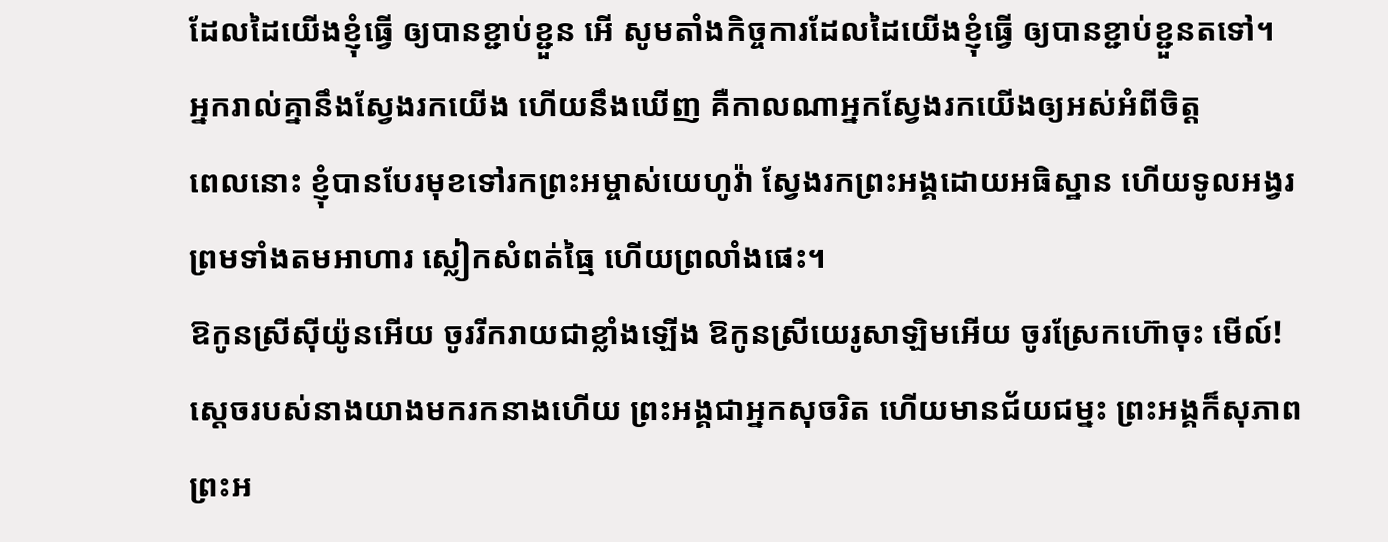ដែលដៃយើងខ្ញុំធ្វើ ឲ្យបានខ្ជាប់ខ្ជួន អើ សូមតាំងកិច្ចការដែលដៃយើងខ្ញុំធ្វើ ឲ្យបានខ្ជាប់ខ្ជួនតទៅ។
អ្នករាល់គ្នានឹងស្វែងរកយើង ហើយនឹងឃើញ គឺកាលណាអ្នកស្វែងរកយើងឲ្យអស់អំពីចិត្ត
ពេលនោះ ខ្ញុំបានបែរមុខទៅរកព្រះអម្ចាស់យេហូវ៉ា ស្វែងរកព្រះអង្គដោយអធិស្ឋាន ហើយទូលអង្វរ ព្រមទាំងតមអាហារ ស្លៀកសំពត់ធ្មៃ ហើយព្រលាំងផេះ។
ឱកូនស្រីស៊ីយ៉ូនអើយ ចូររីករាយជាខ្លាំងឡើង ឱកូនស្រីយេរូសាឡិមអើយ ចូរស្រែកហ៊ោចុះ មើល៍! ស្តេចរបស់នាងយាងមករកនាងហើយ ព្រះអង្គជាអ្នកសុចរិត ហើយមានជ័យជម្នះ ព្រះអង្គក៏សុភាព ព្រះអ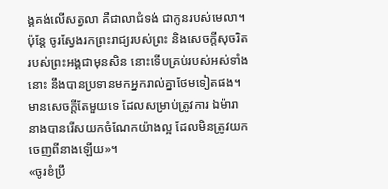ង្គគង់លើសត្វលា គឺជាលាជំទង់ ជាកូនរបស់មេលា។
ប៉ុន្តែ ចូរស្វែងរកព្រះរាជ្យរបស់ព្រះ និងសេចក្តីសុចរិតរបស់ព្រះអង្គជាមុនសិន នោះទើបគ្រប់របស់អស់ទាំងនោះ នឹងបានប្រទានមកអ្នករាល់គ្នាថែមទៀតផង។
មានសេចក្តីតែមួយទេ ដែលសម្រាប់ត្រូវការ ឯម៉ារា នាងបានរើសយកចំណែកយ៉ាងល្អ ដែលមិនត្រូវយកចេញពីនាងឡើយ»។
«ចូរខំប្រឹ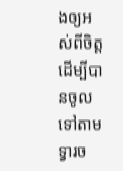ងឲ្យអស់ពីចិត្ត ដើម្បីបានចូលទៅតាមទ្វារច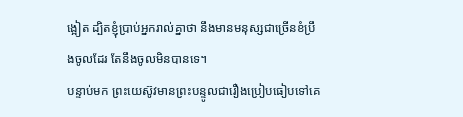ង្អៀត ដ្បិតខ្ញុំប្រាប់អ្នករាល់គ្នាថា នឹងមានមនុស្សជាច្រើនខំប្រឹងចូលដែរ តែនឹងចូលមិនបានទេ។
បន្ទាប់មក ព្រះយេស៊ូវមានព្រះបន្ទូលជារឿងប្រៀបធៀបទៅគេ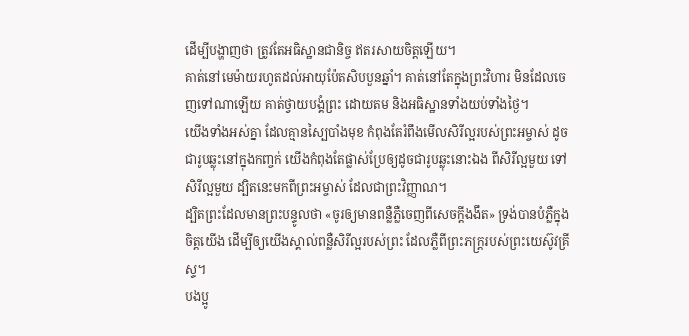ដើម្បីបង្ហាញថា ត្រូវតែអធិស្ឋានជានិច្ច ឥតរសាយចិត្តឡើយ។
គាត់នៅមេម៉ាយរហូតដល់អាយុប៉ែតសិបបួនឆ្នាំ។ គាត់នៅតែក្នុងព្រះវិហារ មិនដែលចេញទៅណាឡើយ គាត់ថ្វាយបង្គំព្រះ ដោយតម និងអធិស្ឋានទាំងយប់ទាំងថ្ងៃ។
យើងទាំងអស់គ្នា ដែលគ្មានស្បៃបាំងមុខ កំពុងតែរំពឹងមើលសិរីល្អរបស់ព្រះអម្ចាស់ ដូចជារូបឆ្លុះនៅក្នុងកញ្ចក់ យើងកំពុងតែផ្លាស់ប្រែឲ្យដូចជារូបឆ្លុះនោះឯង ពីសិរីល្អមួយ ទៅសិរីល្អមួយ ដ្បិតនេះមកពីព្រះអម្ចាស់ ដែលជាព្រះវិញ្ញាណ។
ដ្បិតព្រះដែលមានព្រះបន្ទូលថា «ចូរឲ្យមានពន្លឺភ្លឺចេញពីសេចក្តីងងឹត» ទ្រង់បានបំភ្លឺក្នុងចិត្តយើង ដើម្បីឲ្យយើងស្គាល់ពន្លឺសិរីល្អរបស់ព្រះ ដែលភ្លឺពីព្រះភក្ត្ររបស់ព្រះយេស៊ូវគ្រីស្ទ។
បងប្អូ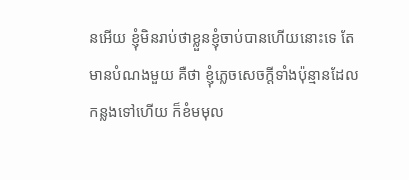នអើយ ខ្ញុំមិនរាប់ថាខ្លួនខ្ញុំចាប់បានហើយនោះទេ តែមានបំណងមួយ គឺថា ខ្ញុំភ្លេចសេចក្ដីទាំងប៉ុន្មានដែលកន្លងទៅហើយ ក៏ខំមមុល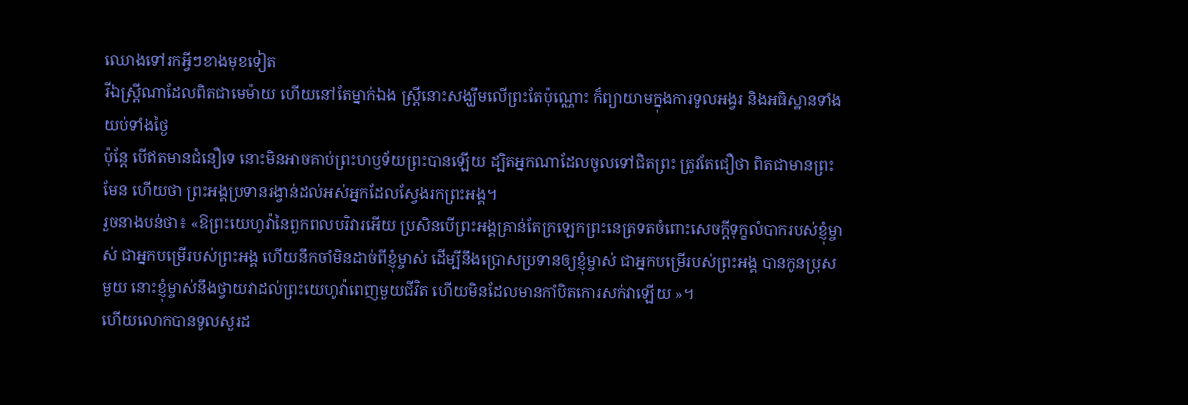ឈោងទៅរកអ្វីៗខាងមុខទៀត
រីឯស្ត្រីណាដែលពិតជាមេម៉ាយ ហើយនៅតែម្នាក់ឯង ស្ត្រីនោះសង្ឃឹមលើព្រះតែប៉ុណ្ណោះ ក៏ព្យាយាមក្នុងការទូលអង្វរ និងអធិស្ឋានទាំងយប់ទាំងថ្ងៃ
ប៉ុន្ដែ បើឥតមានជំនឿទេ នោះមិនអាចគាប់ព្រះហឫទ័យព្រះបានឡើយ ដ្បិតអ្នកណាដែលចូលទៅជិតព្រះ ត្រូវតែជឿថា ពិតជាមានព្រះមែន ហើយថា ព្រះអង្គប្រទានរង្វាន់ដល់អស់អ្នកដែលស្វែងរកព្រះអង្គ។
រួចនាងបន់ថា៖ «ឱព្រះយេហូវ៉ានៃពួកពលបរិវារអើយ ប្រសិនបើព្រះអង្គគ្រាន់តែក្រឡេកព្រះនេត្រទតចំពោះសេចក្ដីទុក្ខលំបាករបស់ខ្ញុំម្ចាស់ ជាអ្នកបម្រើរបស់ព្រះអង្គ ហើយនឹកចាំមិនដាច់ពីខ្ញុំម្ចាស់ ដើម្បីនឹងប្រោសប្រទានឲ្យខ្ញុំម្ចាស់ ជាអ្នកបម្រើរបស់ព្រះអង្គ បានកូនប្រុសមួយ នោះខ្ញុំម្ចាស់នឹងថ្វាយវាដល់ព្រះយេហូវ៉ាពេញមួយជីវិត ហើយមិនដែលមានកាំបិតកោរសក់វាឡើយ »។
ហើយលោកបានទូលសួរដ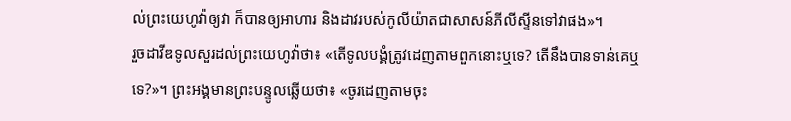ល់ព្រះយេហូវ៉ាឲ្យវា ក៏បានឲ្យអាហារ និងដាវរបស់កូលីយ៉ាតជាសាសន៍ភីលីស្ទីនទៅវាផង»។
រួចដាវីឌទូលសួរដល់ព្រះយេហូវ៉ាថា៖ «តើទូលបង្គំត្រូវដេញតាមពួកនោះឬទេ? តើនឹងបានទាន់គេឬទេ?»។ ព្រះអង្គមានព្រះបន្ទូលឆ្លើយថា៖ «ចូរដេញតាមចុះ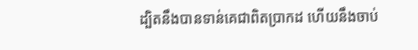ដ្បិតនឹងបានទាន់គេជាពិតប្រាកដ ហើយនឹងចាប់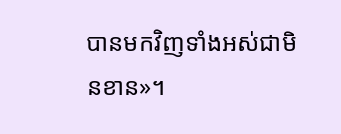បានមកវិញទាំងអស់ជាមិនខាន»។